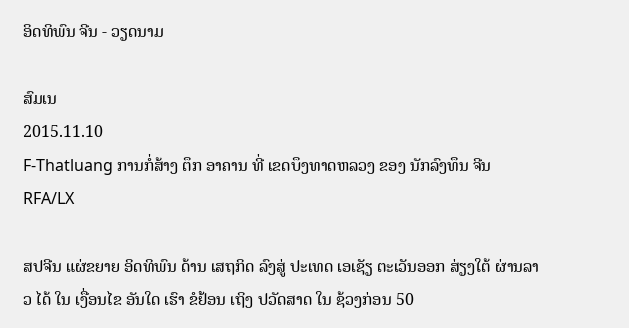ອິດທິພົນ ຈີນ - ວຽດນາມ

ສົມເນ
2015.11.10
F-Thatluang ການກໍ່ສ້າງ ຕຶກ ອາຄານ ທີ່ ເຂດບຶງທາດຫລວງ ຂອງ ນັກລົງທຶນ ຈີນ
RFA/LX

ສປຈີນ ແຜ່ຂຍາຍ ອິດທິພົນ ດ້ານ ເສຖກິດ ລົງສູ່ ປະເທດ ເອເຊັຽ ຕະເວັນອອກ ສ່ຽງໃຕ້ ຜ່ານລາວ ໄດ້ ໃນ ເງື່ອນໄຂ ອັນໃດ ເຮົາ ຂໍຢ້ອນ ເຖິງ ປວັດສາດ ໃນ ຊ້ວງກ່ອນ 50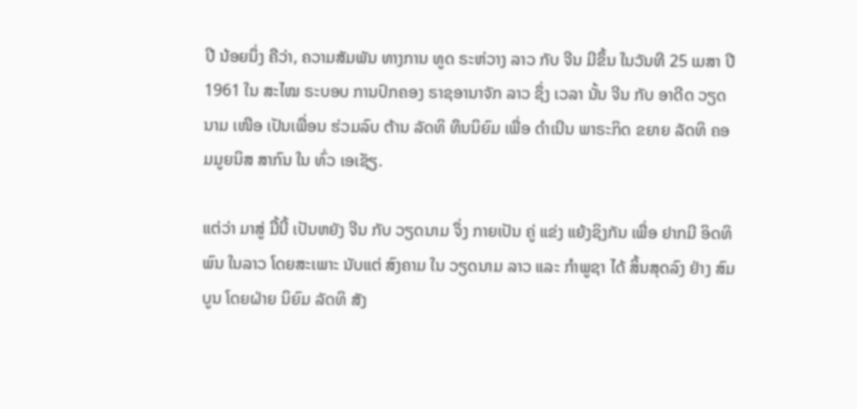ປີ ນ້ອຍນຶ່ງ ຄືວ່າ, ຄວາມສັມພັນ ທາງການ ທູດ ຣະຫ່ວາງ ລາວ ກັບ ຈີນ ມີຂຶ້ນ ໃນວັນທີ 25 ເມສາ ປີ 1961 ໃນ ສະໄໝ ຣະບອບ ການປົກຄອງ ຣາຊອານາຈັກ ລາວ ຊຶ່ງ ເວລາ ນັ້ນ ຈີນ ກັບ ອາດີດ ວຽດນາມ ເໜືອ ເປັນເພື່ອນ ຮ່ວມລົບ ຕ້ານ ລັດທິ ທຶນນິຍົມ ເພື່ອ ດໍາເນີນ ພາຣະກິດ ຂຍາຍ ລັດທິ ຄອມມູຍນິສ ສາກົນ ໃນ ທົ່ວ ເອເຊັຽ.

ແຕ່ວ່າ ມາສູ່ ມື້ນີ້ ເປັນຫຍັງ ຈີນ ກັບ ວຽດນາມ ຈຶ່ງ ກາຍເປັນ ຄູ່ ແຂ່ງ ແຍ້ງຊິງກັນ ເພື່ອ ຢາກມີ ອິດທິພົນ ໃນລາວ ໂດຍສະເພາະ ນັບແຕ່ ສົງຄາມ ໃນ ວຽດນາມ ລາວ ແລະ ກໍາພູຊາ ໄດ້ ສິ້ນສຸດລົງ ຢ່າງ ສົມບູນ ໂດຍຝ່າຍ ນິຍົມ ລັດທິ ສັງ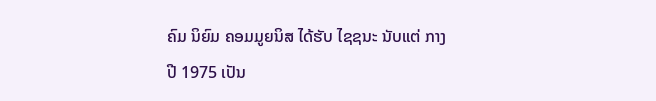ຄົມ ນິຍົມ ຄອມມູຍນິສ ໄດ້ຮັບ ໄຊຊນະ ນັບແຕ່ ກາງ ປີ 1975 ເປັນ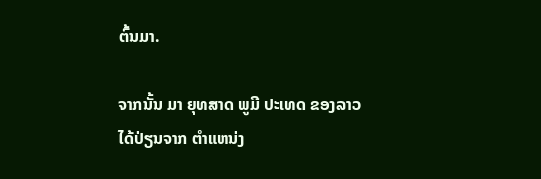ຕົ້ນມາ.

ຈາກນັ້ນ ມາ ຍຸທສາດ ພູມີ ປະເທດ ຂອງລາວ ໄດ້ປ່ຽນຈາກ ຕໍາແຫນ່ງ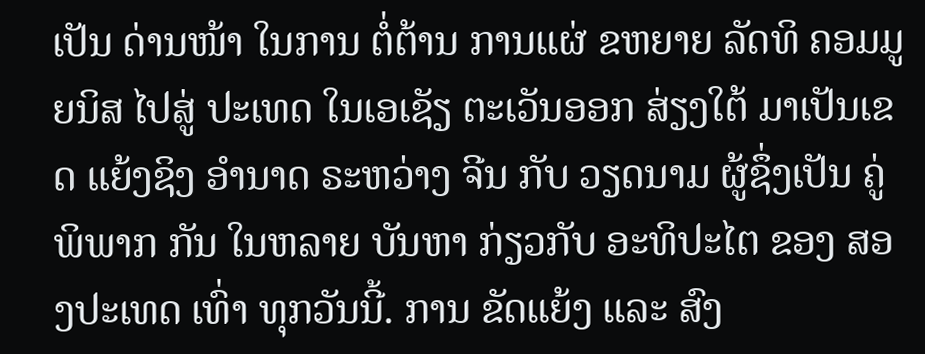ເປັນ ດ່ານໜ້າ ໃນການ ຕໍ່ຕ້ານ ການແຜ່ ຂຫຍາຍ ລັດທິ ຄອມມູຍນິສ ໄປສູ່ ປະເທດ ໃນເອເຊັຽ ຕະເວັນອອກ ສ່ຽງໃຕ້ ມາເປັນເຂດ ແຍ້ງຊິງ ອໍານາດ ຣະຫວ່າງ ຈີນ ກັບ ວຽດນາມ ຜູ້ຊຶ່ງເປັນ ຄູ່ ພິພາກ ກັນ ໃນຫລາຍ ບັນຫາ ກ່ຽວກັບ ອະທິປະໄຕ ຂອງ ສອງປະເທດ ເທົ່າ ທຸກວັນນີ້. ການ ຂັດແຍ້ງ ແລະ ສົງ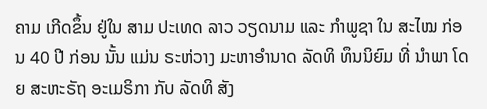ຄາມ ເກີດຂຶ້ນ ຢູ່ໃນ ສາມ ປະເທດ ລາວ ວຽດນາມ ແລະ ກໍາພູຊາ ໃນ ສະໄໝ ກ່ອນ 40 ປີ ກ່ອນ ນັ້ນ ແມ່ນ ຣະຫ່ວາງ ມະຫາອໍານາດ ລັດທິ ທຶນນິຍົມ ທີ່ ນໍາພາ ໂດຍ ສະຫະຣັຖ ອະເມຣິກາ ກັບ ລັດທິ ສັງ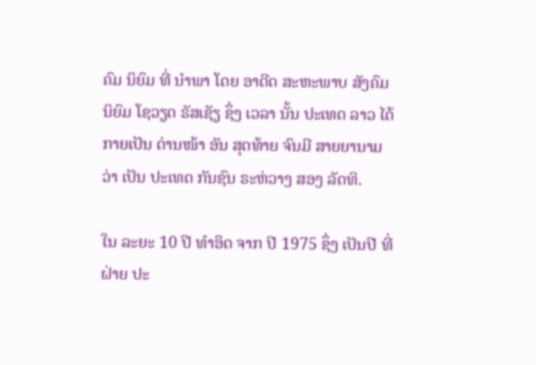ຄົມ ນິຍົມ ທີ່ ນໍາພາ ໂດຍ ອາດີດ ສະຫະພາບ ສັງຄົມ ນິຍົມ ໂຊວຽດ ຣັສເຊັຽ ຊຶ່ງ ເວລາ ນັ້ນ ປະເທດ ລາວ ໄດ້ ກາຍເປັນ ດ່ານໜ້າ ອັນ ສຸດທ້າຍ ຈົນມີ ສາຍຍານາມ ວ່າ ເປັນ ປະເທດ ກັນຊົນ ຣະຫ່ວາງ ສອງ ລັດທິ.

ໃນ ລະຍະ 10 ປີ ທໍາອິດ ຈາກ ປີ 1975 ຊຶ່ງ ເປັນປີ ທີ່ ຝ່າຍ ປະ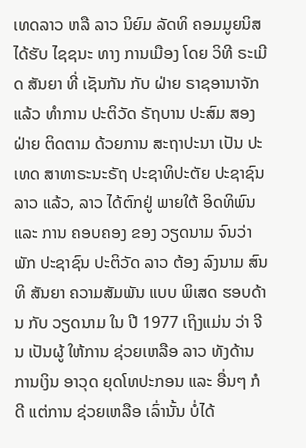ເທດລາວ ຫລື ລາວ ນິຍົມ ລັດທິ ຄອມມູຍນິສ ໄດ້ຮັບ ໄຊຊນະ ທາງ ການເມືອງ ໂດຍ ວິທີ ຣະເມີດ ສັນຍາ ທີ່ ເຊັນກັນ ກັບ ຝ່າຍ ຣາຊອານາຈັກ ແລ້ວ ທໍາການ ປະຕິວັດ ຣັຖບານ ປະສົມ ສອງຝ່າຍ ຕິດຕາມ ດ້ວຍການ ສະຖາປະນາ ເປັນ ປະເທດ ສາທາຣະນະຣັຖ ປະຊາທິປະຕັຍ ປະຊາຊົນ ລາວ ແລ້ວ, ລາວ ໄດ້ຕົກຢູ່ ພາຍໃຕ້ ອິດທິພົນ ແລະ ການ ຄອບຄອງ ຂອງ ວຽດນາມ ຈົນວ່າ ພັກ ປະຊາຊົນ ປະຕິວັດ ລາວ ຕ້ອງ ລົງນາມ ສົນທິ ສັນຍາ ຄວາມສັມພັນ ແບບ ພິເສດ ຮອບດ້ານ ກັບ ວຽດນາມ ໃນ ປີ 1977 ເຖິງແມ່ນ ວ່າ ຈີນ ເປັນຜູ້ ໃຫ້ການ ຊ່ວຍເຫລືອ ລາວ ທັງດ້ານ ການເງິນ ອາວຸດ ຍຸດໂທປະກອນ ແລະ ອື່ນໆ ກໍດີ ແຕ່ການ ຊ່ວຍເຫລືອ ເລົ່ານັ້ນ ບໍ່ໄດ້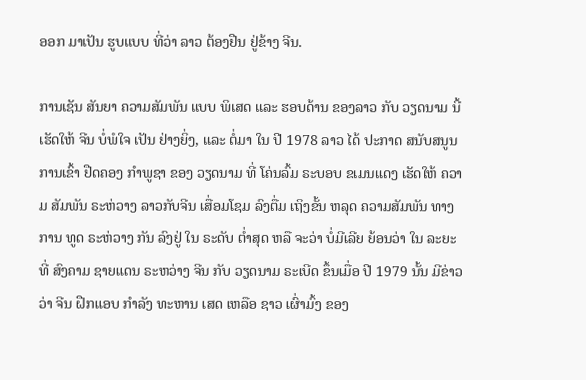ອອກ ມາເປັນ ຮູບແບບ ທີ່ວ່າ ລາວ ຕ້ອງຢືນ ຢູ່ຂ້າງ ຈີນ.

ການເຊັນ ສັນຍາ ຄວາມສັມພັນ ແບບ ພິເສດ ແລະ ຮອບດ້ານ ຂອງລາວ ກັບ ວຽດນາມ ນີ້ ເຮັດໃຫ້ ຈີນ ບໍ່ພໍໃຈ ເປັນ ຢ່າງຍິ່ງ, ແລະ ຕໍ່ມາ ໃນ ປີ 1978 ລາວ ໄດ້ ປະກາດ ສນັບສນູນ ການເຂົ້າ ຢືດຄອງ ກໍາພູຊາ ຂອງ ວຽດນາມ ທີ່ ໂຄ່ນລົ້ມ ຣະບອບ ຂເມນແດງ ເຮັດໃຫ້ ຄວາມ ສັມພັນ ຣະຫ່ວາງ ລາວກັບຈີນ ເສື່ອມໂຊມ ລົງຕື່ມ ເຖິງຂັ້ນ ຫລຸດ ຄວາມສັມພັນ ທາງການ ທູດ ຣະຫ່ວາງ ກັນ ລົງຢູ່ ໃນ ຣະດັບ ຕໍ່າສຸດ ຫລື ຈະວ່າ ບໍ່ມີເລີຍ ຍ້ອນວ່າ ໃນ ລະຍະ ທີ່ ສົງຄາມ ຊາຍແດນ ຣະຫວ່າງ ຈີນ ກັບ ວຽດນາມ ຣະເບີດ ຂຶ້ນເມື່ອ ປີ 1979 ນັ້ນ ມີຂ່າວວ່າ ຈີນ ຝືກແອບ ກໍາລັງ ທະຫານ ເສດ ເຫລືອ ຊາວ ເຜົ່າມົ້ງ ຂອງ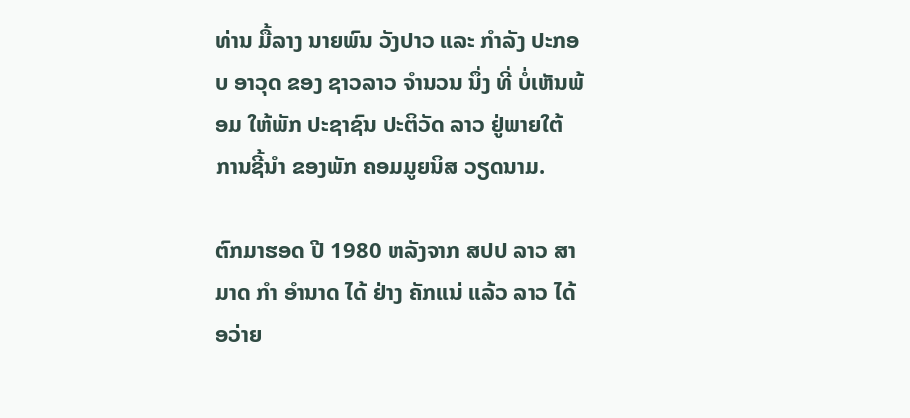ທ່ານ ມື້ລາງ ນາຍພົນ ວັງປາວ ແລະ ກໍາລັງ ປະກອບ ອາວຸດ ຂອງ ຊາວລາວ ຈໍານວນ ນຶ່ງ ທີ່ ບໍ່ເຫັນພ້ອມ ໃຫ້ພັກ ປະຊາຊົນ ປະຕິວັດ ລາວ ຢູ່ພາຍໃຕ້ ການຊີ້ນໍາ ຂອງພັກ ຄອມມູຍນິສ ວຽດນາມ.

ຕົກມາຮອດ ປີ 1980 ຫລັງຈາກ ສປປ ລາວ ສາມາດ ກໍາ ອໍານາດ ໄດ້ ຢ່າງ ຄັກແນ່ ແລ້ວ ລາວ ໄດ້ ອວ່າຍ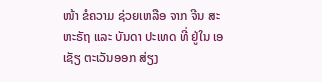ໜ້າ ຂໍຄວາມ ຊ່ວຍເຫລືອ ຈາກ ຈີນ ສະຫະຣັຖ ແລະ ບັນດາ ປະເທດ ທີ່ ຢູ່ໃນ ເອເຊັຽ ຕະເວັນອອກ ສ່ຽງ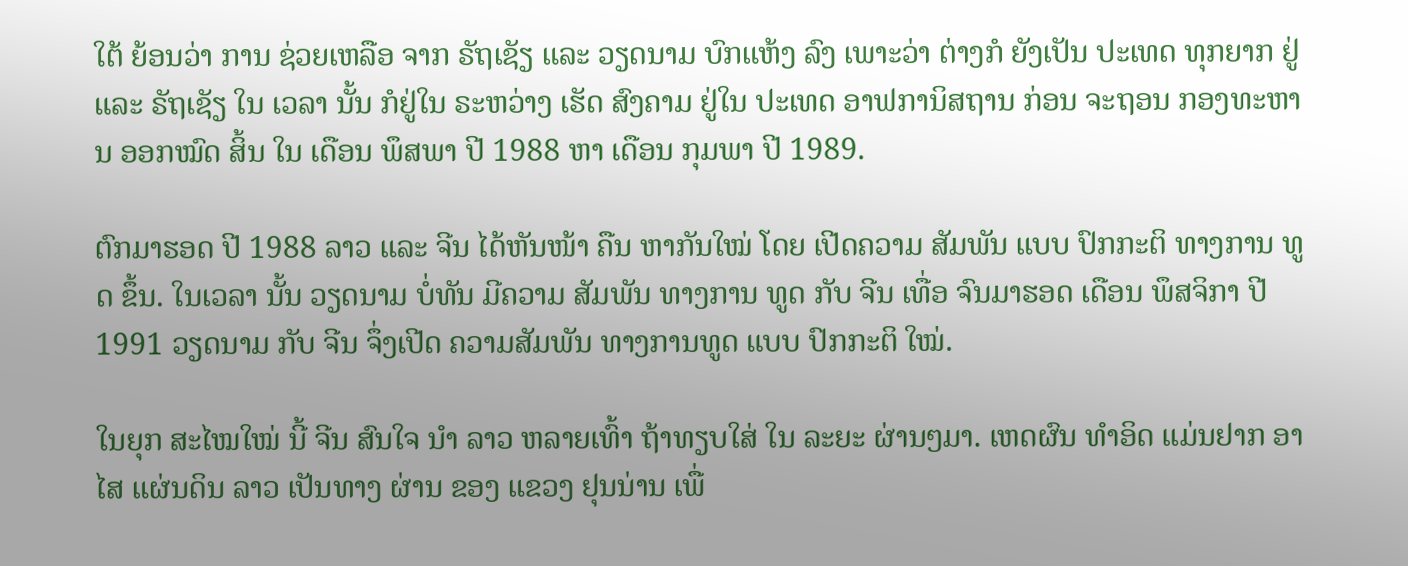ໃຕ້ ຍ້ອນວ່າ ການ ຊ່ວຍເຫລືອ ຈາກ ຣັຖເຊັຽ ແລະ ວຽດນາມ ບົກແຫ້ງ ລົງ ເພາະວ່າ ຕ່າງກໍ ຍັງເປັນ ປະເທດ ທຸກຍາກ ຢູ່ ແລະ ຣັຖເຊັຽ ໃນ ເວລາ ນັ້ນ ກໍຢູ່ໃນ ຣະຫວ່າງ ເຮັດ ສົງຄາມ ຢູ່ໃນ ປະເທດ ອາຟການິສຖານ ກ່ອນ ຈະຖອນ ກອງທະຫານ ອອກໝົດ ສິ້ນ ໃນ ເດືອນ ພຶສພາ ປີ 1988 ຫາ ເດືອນ ກຸມພາ ປີ 1989.

ຕົກມາຮອດ ປີ 1988 ລາວ ແລະ ຈີນ ໄດ້ຫັນໜ້າ ຄືນ ຫາກັນໃໝ່ ໂດຍ ເປີດຄວາມ ສັມພັນ ແບບ ປົກກະຕິ ທາງການ ທູດ ຂຶ້ນ. ໃນເວລາ ນັ້ນ ວຽດນາມ ບໍ່ທັນ ມີຄວາມ ສັມພັນ ທາງການ ທູດ ກັບ ຈີນ ເທື່ອ ຈົນມາຮອດ ເດືອນ ພຶສຈິກາ ປີ 1991 ວຽດນາມ ກັບ ຈີນ ຈຶ່ງເປີດ ຄວາມສັມພັນ ທາງການທູດ ແບບ ປົກກະຕິ ໃໝ່.

ໃນຍຸກ ສະໄໝໃໝ່ ນີ້ ຈີນ ສົນໃຈ ນໍາ ລາວ ຫລາຍເທົ້າ ຖ້າທຽບໃສ່ ໃນ ລະຍະ ຜ່ານໆມາ. ເຫດຜົນ ທໍາອິດ ແມ່ນຢາກ ອາໄສ ແຜ່ນດິນ ລາວ ເປັນທາງ ຜ່ານ ຂອງ ແຂວງ ຢຸນນ່ານ ເພື່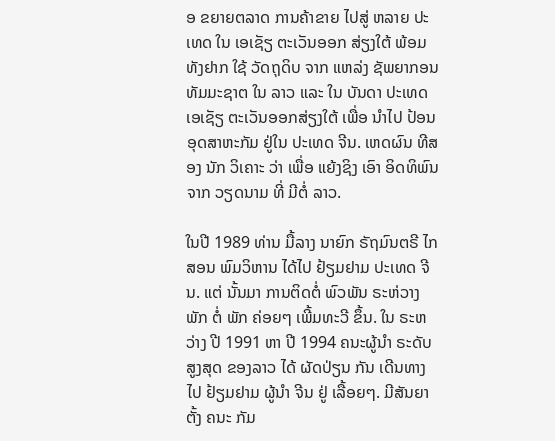ອ ຂຍາຍຕລາດ ການຄ້າຂາຍ ໄປສູ່ ຫລາຍ ປະເທດ ໃນ ເອເຊັຽ ຕະເວັນອອກ ສ່ຽງໃຕ້ ພ້ອມທັງຢາກ ໃຊ້ ວັດຖຸດິບ ຈາກ ແຫລ່ງ ຊັພຍາກອນ ທັມມະຊາຕ ໃນ ລາວ ແລະ ໃນ ບັນດາ ປະເທດ ເອເຊັຽ ຕະເວັນອອກສ່ຽງໃຕ້ ເພື່ອ ນໍາໄປ ປ້ອນ ອຸດສາຫະກັມ ຢູ່ໃນ ປະເທດ ຈີນ. ເຫດຜົນ ທີສອງ ນັກ ວິເຄາະ ວ່າ ເພື່ອ ແຍ້ງຊິງ ເອົາ ອິດທິພົນ ຈາກ ວຽດນາມ ທີ່ ມີຕໍ່ ລາວ.

ໃນປີ 1989 ທ່ານ ມື້ລາງ ນາຍົກ ຣັຖມົນຕຣີ ໄກສອນ ພົມວິຫານ ໄດ້ໄປ ຢ້ຽມຢາມ ປະເທດ ຈີນ. ແຕ່ ນັ້ນມາ ການຕິດຕໍ່ ພົວພັນ ຣະຫ່ວາງ ພັກ ຕໍ່ ພັກ ຄ່ອຍໆ ເພີ້ມທະວີ ຂຶ້ນ. ໃນ ຣະຫວ່າງ ປີ 1991 ຫາ ປີ 1994 ຄນະຜູ້ນໍາ ຣະດັບ ສູງສຸດ ຂອງລາວ ໄດ້ ຜັດປ່ຽນ ກັນ ເດີນທາງ ໄປ ຢ້ຽມຢາມ ຜູ້ນໍາ ຈີນ ຢູ່ ເລື້ອຍໆ. ມີສັນຍາ ຕັ້ງ ຄນະ ກັມ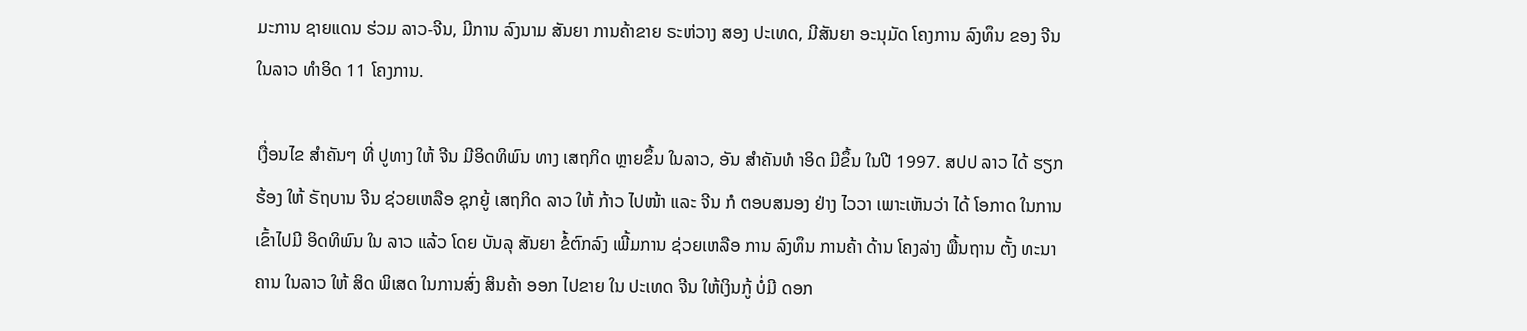ມະການ ຊາຍແດນ ຮ່ວມ ລາວ-ຈີນ, ມີການ ລົງນາມ ສັນຍາ ການຄ້າຂາຍ ຣະຫ່ວາງ ສອງ ປະເທດ, ມີສັນຍາ ອະນຸມັດ ໂຄງການ ລົງທຶນ ຂອງ ຈີນ ໃນລາວ ທໍາອິດ 11 ໂຄງການ.

ເງື່ອນໄຂ ສໍາຄັນໆ ທີ່ ປູທາງ ໃຫ້ ຈີນ ມີອິດທິພົນ ທາງ ເສຖກິດ ຫຼາຍຂຶ້ນ ໃນລາວ, ອັນ ສໍາຄັນທໍ າອິດ ມີຂຶ້ນ ໃນປີ 1997. ສປປ ລາວ ໄດ້ ຮຽກຮ້ອງ ໃຫ້ ຣັຖບານ ຈີນ ຊ່ວຍເຫລືອ ຊຸກຍູ້ ເສຖກິດ ລາວ ໃຫ້ ກ້າວ ໄປໜ້າ ແລະ ຈີນ ກໍ ຕອບສນອງ ຢ່າງ ໄວວາ ເພາະເຫັນວ່າ ໄດ້ ໂອກາດ ໃນການ ເຂົ້າໄປມີ ອິດທິພົນ ໃນ ລາວ ແລ້ວ ໂດຍ ບັນລຸ ສັນຍາ ຂໍ້ຕົກລົງ ເພີ້ມການ ຊ່ວຍເຫລືອ ການ ລົງທຶນ ການຄ້າ ດ້ານ ໂຄງລ່າງ ພື້ນຖານ ຕັ້ງ ທະນາຄານ ໃນລາວ ໃຫ້ ສິດ ພິເສດ ໃນການສົ່ງ ສິນຄ້າ ອອກ ໄປຂາຍ ໃນ ປະເທດ ຈີນ ໃຫ້ເງິນກູ້ ບໍ່ມີ ດອກ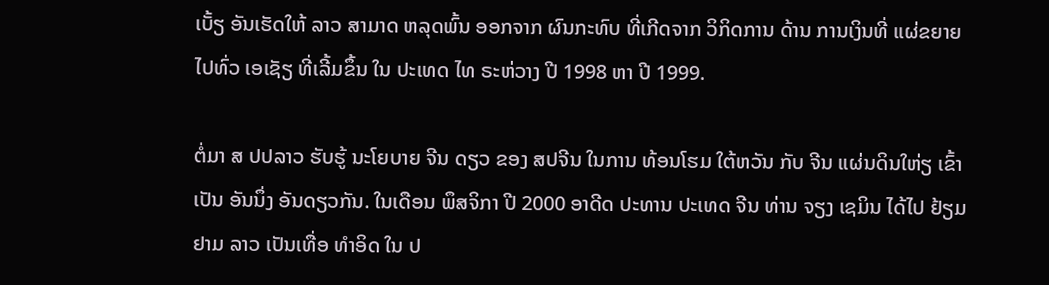ເບັ້ຽ ອັນເຮັດໃຫ້ ລາວ ສາມາດ ຫລຸດພົ້ນ ອອກຈາກ ຜົນກະທົບ ທີ່ເກີດຈາກ ວິກິດການ ດ້ານ ການເງິນທີ່ ແຜ່ຂຍາຍ ໄປທົ່ວ ເອເຊັຽ ທີ່ເລີ້ມຂຶ້ນ ໃນ ປະເທດ ໄທ ຣະຫ່ວາງ ປີ 1998 ຫາ ປີ 1999.

ຕໍ່ມາ ສ ປປລາວ ຮັບຮູ້ ນະໂຍບາຍ ຈີນ ດຽວ ຂອງ ສປຈີນ ໃນການ ທ້ອນໂຮມ ໃຕ້ຫວັນ ກັບ ຈີນ ແຜ່ນດິນໃຫ່ຽ ເຂົ້າເປັນ ອັນນຶ່ງ ອັນດຽວກັນ. ໃນເດືອນ ພຶສຈິກາ ປີ 2000 ອາດີດ ປະທານ ປະເທດ ຈີນ ທ່ານ ຈຽງ ເຊມິນ ໄດ້ໄປ ຢ້ຽມຢາມ ລາວ ເປັນເທື່ອ ທໍາອິດ ໃນ ປ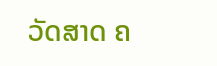ວັດສາດ ຄ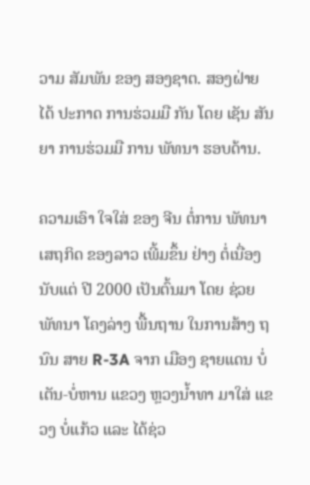ວາມ ສັມພັນ ຂອງ ສອງຊາຕ. ສອງຝ່າຍ ໄດ້ ປະກາດ ການຮ່ວມມື ກັນ ໂດຍ ເຊັນ ສັນຍາ ການຮ່ວມມື ການ ພັທນາ ຮອບດ້ານ.

ຄວາມເອົາ ໃຈໃສ່ ຂອງ ຈີນ ຕໍ່ການ ພັທນາ ເສຖກິດ ຂອງລາວ ເພີ້ມຂຶ້ນ ຢ່າງ ຕໍ່ເນື່ອງ ນັບແຕ່ ປີ 2000 ເປັນຕົ້ນມາ ໂດຍ ຊ່ວຍພັທນາ ໂຄງລ່າງ ພື້ນຖານ ໃນການສ້າງ ຖນົນ ສາຍ R-3A ຈາກ ເມືອງ ຊາຍແດນ ບໍ່ເຕັນ-ບໍ່ຫານ ແຂວງ ຫຼວງນໍ້າທາ ມາໃສ່ ແຂວງ ບໍ່ແກ້ວ ແລະ ໄດ້ຊ່ວ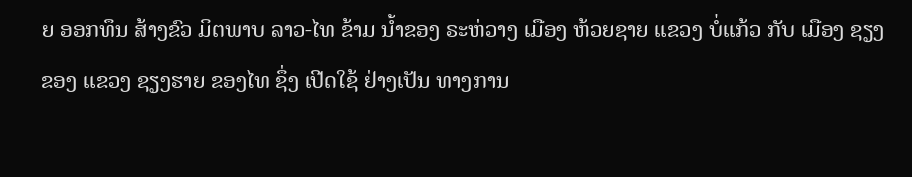ຍ ອອກທຶນ ສ້າງຂົວ ມິຕພາບ ລາວ-ໄທ ຂ້າມ ນໍ້າຂອງ ຣະຫ່ວາງ ເມືອງ ຫ້ວຍຊາຍ ແຂວງ ບໍ່ແກ້ວ ກັບ ເມືອງ ຊຽງຂອງ ແຂວງ ຊຽງຮາຍ ຂອງໄທ ຊຶ່ງ ເປີດໃຊ້ ຢ່າງເປັນ ທາງການ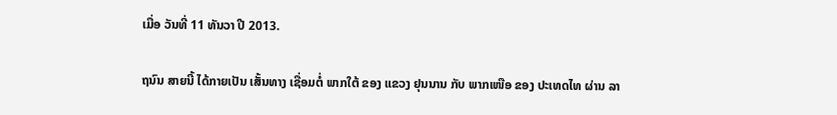ເມື່ອ ວັນທີ່ 11 ທັນວາ ປີ 2013.

ຖນົນ ສາຍນີ້ ໄດ້ກາຍເປັນ ເສັ້ນທາງ ເຊື່ອມຕໍ່ ພາກໃຕ້ ຂອງ ແຂວງ ຢຸນນານ ກັບ ພາກເໜືອ ຂອງ ປະເທດໄທ ຜ່ານ ລາ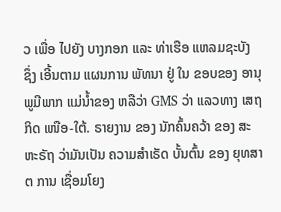ວ ເພື່ອ ໄປຍັງ ບາງກອກ ແລະ ທ່າເຮືອ ແຫລມຊະບັງ ຊຶ່ງ ເອີ້ນຕາມ ແຜນການ ພັທນາ ຢູ່ ໃນ ຂອບຂອງ ອານຸ ພູມີພາກ ແມ່ນໍ້າຂອງ ຫລືວ່າ GMS ວ່າ ແລວທາງ ເສຖກິດ ເໜືອ-ໃຕ້. ຣາຍງານ ຂອງ ນັກຄົ້ນຄວ້າ ຂອງ ສະຫະຣັຖ ວ່າມັນເປັນ ຄວາມສໍາເຣັດ ບັ້ນຕົ້ນ ຂອງ ຍຸທສາຕ ການ ເຊື່ອມໂຍງ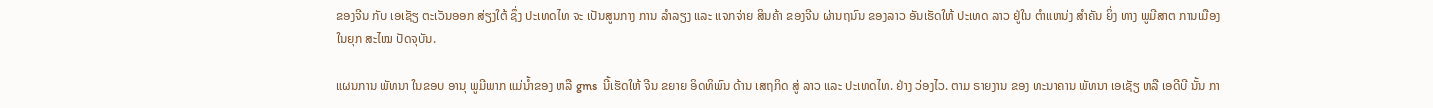ຂອງຈີນ ກັບ ເອເຊັຽ ຕະເວັນອອກ ສ່ຽງໃຕ້ ຊຶ່ງ ປະເທດໄທ ຈະ ເປັນສູນກາງ ການ ລໍາລຽງ ແລະ ແຈກຈ່າຍ ສິນຄ້າ ຂອງຈີນ ຜ່ານຖນົນ ຂອງລາວ ອັນເຮັດໃຫ້ ປະເທດ ລາວ ຢູ່ໃນ ຕໍາແຫນ່ງ ສໍາຄັນ ຍິ່ງ ທາງ ພູມີສາຕ ການເມືອງ ໃນຍຸກ ສະໄໝ ປັດຈຸບັນ.

ແຜນການ ພັທນາ ໃນຂອບ ອານຸ ພູມີພາກ ແມ່ນໍ້າຂອງ ຫລື gms  ນີ້ເຮັດໃຫ້ ຈີນ ຂຍາຍ ອິດທິພົນ ດ້ານ ເສຖກິດ ສູ່ ລາວ ແລະ ປະເທດໄທ. ຢ່າງ ວ່ອງໄວ. ຕາມ ຣາຍງານ ຂອງ ທະນາຄານ ພັທນາ ເອເຊັຽ ຫລື ເອດີບີ ນັ້ນ ກາ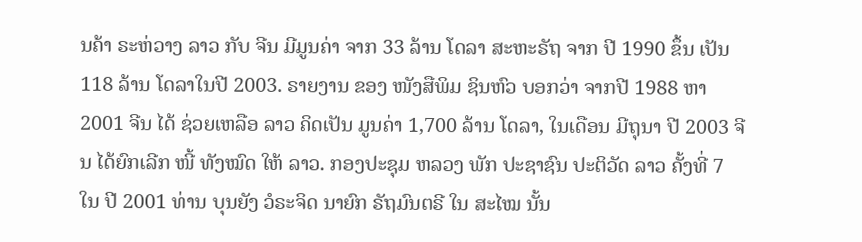ນຄ້າ ຣະຫ່ວາງ ລາວ ກັບ ຈີນ ມີມູນຄ່າ ຈາກ 33 ລ້ານ ໂດລາ ສະຫະຣັຖ ຈາກ ປີ 1990 ຂຶ້ນ ເປັນ 118 ລ້ານ ໂດລາໃນປີ 2003. ຣາຍງານ ຂອງ ໜັງສືພິມ ຊິນຫົວ ບອກວ່າ ຈາກປີ 1988 ຫາ 2001 ຈີນ ໄດ້ ຊ່ວຍເຫລືອ ລາວ ຄິດເປັນ ມູນຄ່າ 1,700 ລ້ານ ໂດລາ, ໃນເດືອນ ມີຖຸນາ ປີ 2003 ຈີນ ໄດ້ຍົກເລີກ ໜີ້ ທັງໝົດ ໃຫ້ ລາວ. ກອງປະຊຸມ ຫລວງ ພັກ ປະຊາຊົນ ປະຕິວັດ ລາວ ຄັ້ງທີ່ 7 ໃນ ປີ 2001 ທ່ານ ບຸນຍັງ ວໍຣະຈິດ ນາຍົກ ຣັຖມົນຕຣີ ໃນ ສະໄໝ ນັ້ນ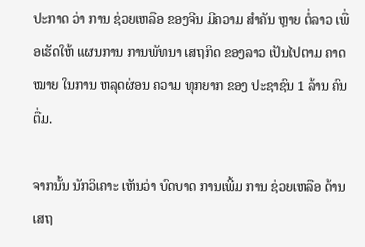ປະກາດ ວ່າ ການ ຊ່ວຍເຫລືອ ຂອງຈີນ ມີຄວາມ ສໍາຄັນ ຫຼາຍ ຕໍ່ລາວ ເພື່ອເຮັດໃຫ້ ແຜນການ ການພັທນາ ເສຖກິດ ຂອງລາວ ເປັນໄປຕາມ ຄາດໝາຍ ໃນການ ຫລຸດຜ່ອນ ຄວາມ ທຸກຍາກ ຂອງ ປະຊາຊົນ 1 ລ້ານ ຄົນ ຕື່ມ.

ຈາກນັ້ນ ນັກວິເຄາະ ເຫັນວ່າ ບົດບາດ ການເພີ້ມ ການ ຊ່ວຍເຫລືອ ດ້ານ ເສຖ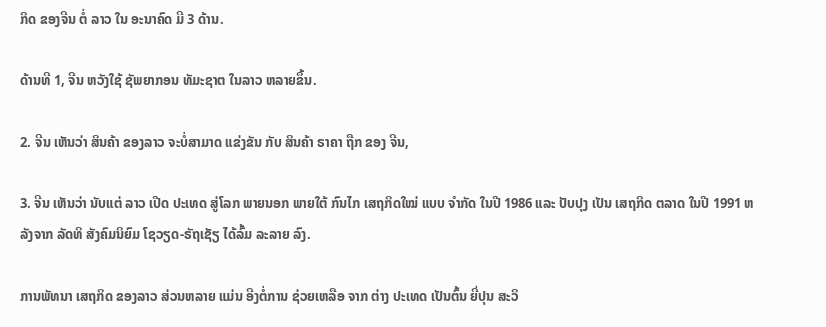ກິດ ຂອງຈີນ ຕໍ່ ລາວ ໃນ ອະນາຄົດ ມີ 3 ດ້ານ.

ດ້ານທີ 1, ຈີນ ຫວັງໃຊ້ ຊັພຍາກອນ ທັມະຊາຕ ໃນລາວ ຫລາຍຂຶ້ນ.

2. ຈີນ ເຫັນວ່າ ສິນຄ້າ ຂອງລາວ ຈະບໍ່ສາມາດ ແຂ່ງຂັນ ກັບ ສິນຄ້າ ຣາຄາ ຖືກ ຂອງ ຈີນ,

3. ຈີນ ເຫັນວ່າ ນັບແຕ່ ລາວ ເປີດ ປະເທດ ສູ່ໂລກ ພາຍນອກ ພາຍໃຕ້ ກົນໄກ ເສຖກິດໃໝ່ ແບບ ຈໍາກັດ ໃນປີ 1986 ແລະ ປັບປຸງ ເປັນ ເສຖກິດ ຕລາດ ໃນປີ 1991 ຫລັງຈາກ ລັດທິ ສັງຄົມນິຍົມ ໂຊວຽດ-ຣັຖເຊັຽ ໄດ້ລົ້ມ ລະລາຍ ລົງ.

ການພັທນາ ເສຖກິດ ຂອງລາວ ສ່ວນຫລາຍ ແມ່ນ ອີງຕໍ່ການ ຊ່ວຍເຫລືອ ຈາກ ຕ່າງ ປະເທດ ເປັນຕົ້ນ ຍີ່ປຸນ ສະວິ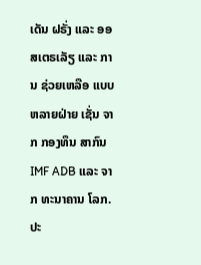ເດັນ ຝຣັ່ງ ແລະ ອອສເຕຣເລັຽ ແລະ ການ ຊ່ວຍເຫລືອ ແບບ ຫລາຍຝ່າຍ ເຊັ່ນ ຈາກ ກອງທຶນ ສາກົນ IMF ADB ແລະ ຈາກ ທະນາຄານ ໂລກ. ປະ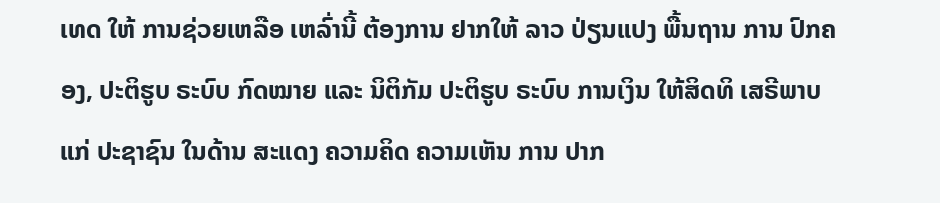ເທດ ໃຫ້ ການຊ່ວຍເຫລືອ ເຫລົ່ານີ້ ຕ້ອງການ ຢາກໃຫ້ ລາວ ປ່ຽນແປງ ພື້ນຖານ ການ ປົກຄອງ, ປະຕິຮູບ ຣະບົບ ກົດໝາຍ ແລະ ນິຕິກັມ ປະຕິຮູບ ຣະບົບ ການເງິນ ໃຫ້ສິດທິ ເສຣີພາບ ແກ່ ປະຊາຊົນ ໃນດ້ານ ສະແດງ ຄວາມຄິດ ຄວາມເຫັນ ການ ປາກ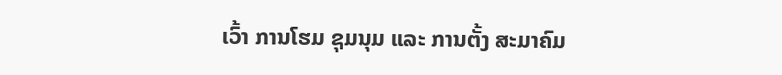ເວົ້າ ການໂຮມ ຊຸມນຸມ ແລະ ການຕັ້ງ ສະມາຄົມ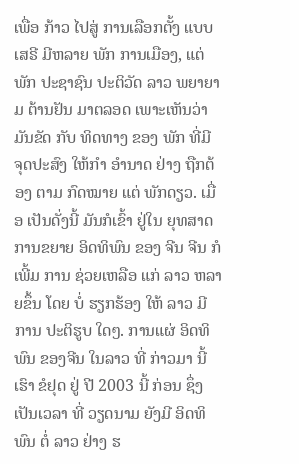ເພື່ອ ກ້າວ ໄປສູ່ ການເລືອກຕັ້ງ ແບບ ເສຣີ ມີຫລາຍ ພັກ ການເມືອງ, ແຕ່ ພັກ ປະຊາຊົນ ປະຕິວັດ ລາວ ພຍາຍາມ ຕ້ານຢັນ ມາຕລອດ ເພາະເຫັນວ່າ ມັນຂັດ ກັບ ທິດທາງ ຂອງ ພັກ ທີ່ມີ ຈຸດປະສົງ ໃຫ້ກໍາ ອໍານາດ ຢ່າງ ຖືກຕ້ອງ ຕາມ ກົດໝາຍ ແຕ່ ພັກດຽວ. ເມື່ອ ເປັນດັ່ງນີ້ ມັນກໍເຂົ້າ ຢູ່ໃນ ຍຸທສາດ ການຂຍາຍ ອິດທິພົນ ຂອງ ຈີນ ຈີນ ກໍເພີ້ມ ການ ຊ່ວຍເຫລືອ ແກ່ ລາວ ຫລາຍຂຶ້ນ ໂດຍ ບໍ່ ຮຽກຮ້ອງ ໃຫ້ ລາວ ມີການ ປະຕິຮູບ ໃດໆ. ການແຜ່ ອິດທິພົນ ຂອງຈີນ ໃນລາວ ທີ່ ກ່າວມາ ນີ້ ເຮົາ ຂໍຢຸດ ຢູ່ ປີ 2003 ນີ້ ກ່ອນ ຊຶ່ງ ເປັນເວລາ ທີ່ ວຽດນາມ ຍັງມີ ອິດທິພົນ ຕໍ່ ລາວ ຢ່າງ ຮ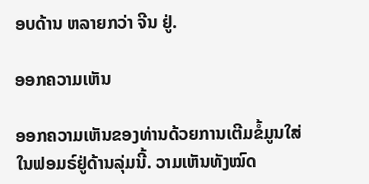ອບດ້ານ ຫລາຍກວ່າ ຈີນ ຢູ່.

ອອກຄວາມເຫັນ

ອອກຄວາມເຫັນຂອງທ່ານດ້ວຍການເຕີມຂໍ້ມູນໃສ່ໃນຟອມຣ໌ຢູ່ດ້ານລຸ່ມນີ້. ວາມເຫັນທັງໝົດ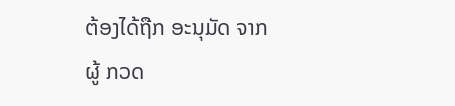ຕ້ອງໄດ້ຖືກ ອະນຸມັດ ຈາກຜູ້ ກວດ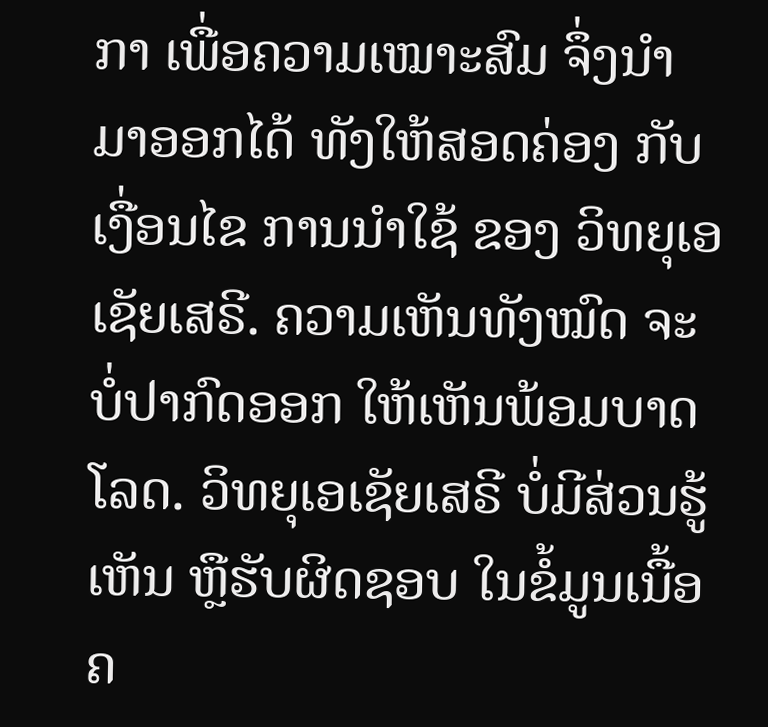ກາ ເພື່ອຄວາມເໝາະສົມ ຈຶ່ງນໍາມາອອກໄດ້ ທັງໃຫ້ສອດຄ່ອງ ກັບ ເງື່ອນໄຂ ການນຳໃຊ້ ຂອງ ວິທຍຸເອເຊັຍເສຣີ. ຄວາມເຫັນທັງໝົດ ຈະບໍ່ປາກົດອອກ ໃຫ້ເຫັນພ້ອມບາດໂລດ. ວິທຍຸເອເຊັຍເສຣີ ບໍ່ມີສ່ວນຮູ້ເຫັນ ຫຼືຮັບຜິດຊອບ ໃນຂໍ້ມູນເນື້ອຄ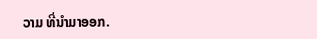ວາມ ທີ່ນໍາມາອອກ.